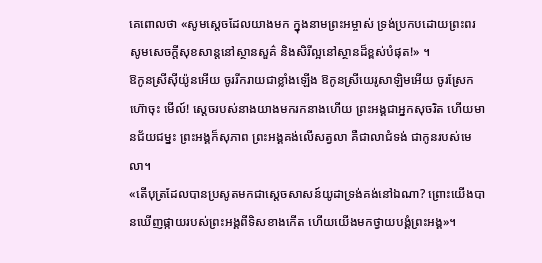គេពោលថា «សូមស្តេចដែលយាងមក ក្នុងនាមព្រះអម្ចាស់ ទ្រង់ប្រកបដោយព្រះពរ សូមសេចក្ដីសុខសាន្តនៅស្ថានសួគ៌ និងសិរីល្អនៅស្ថានដ៏ខ្ពស់បំផុត!» ។
ឱកូនស្រីស៊ីយ៉ូនអើយ ចូររីករាយជាខ្លាំងឡើង ឱកូនស្រីយេរូសាឡិមអើយ ចូរស្រែកហ៊ោចុះ មើល៍! ស្តេចរបស់នាងយាងមករកនាងហើយ ព្រះអង្គជាអ្នកសុចរិត ហើយមានជ័យជម្នះ ព្រះអង្គក៏សុភាព ព្រះអង្គគង់លើសត្វលា គឺជាលាជំទង់ ជាកូនរបស់មេលា។
«តើបុត្រដែលបានប្រសូតមកជាស្តេចសាសន៍យូដាទ្រង់គង់នៅឯណា? ព្រោះយើងបានឃើញផ្កាយរបស់ព្រះអង្គពីទិសខាងកើត ហើយយើងមកថ្វាយបង្គំព្រះអង្គ»។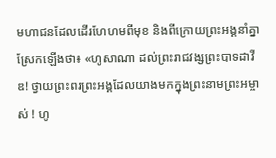មហាជនដែលដើរហែហមពីមុខ និងពីក្រោយព្រះអង្គនាំគ្នាស្រែកឡើងថា៖ «ហូសាណា ដល់ព្រះរាជវង្សព្រះបាទដាវីឌ! ថ្វាយព្រះពរព្រះអង្គដែលយាងមកក្នុងព្រះនាមព្រះអម្ចាស់ ! ហូ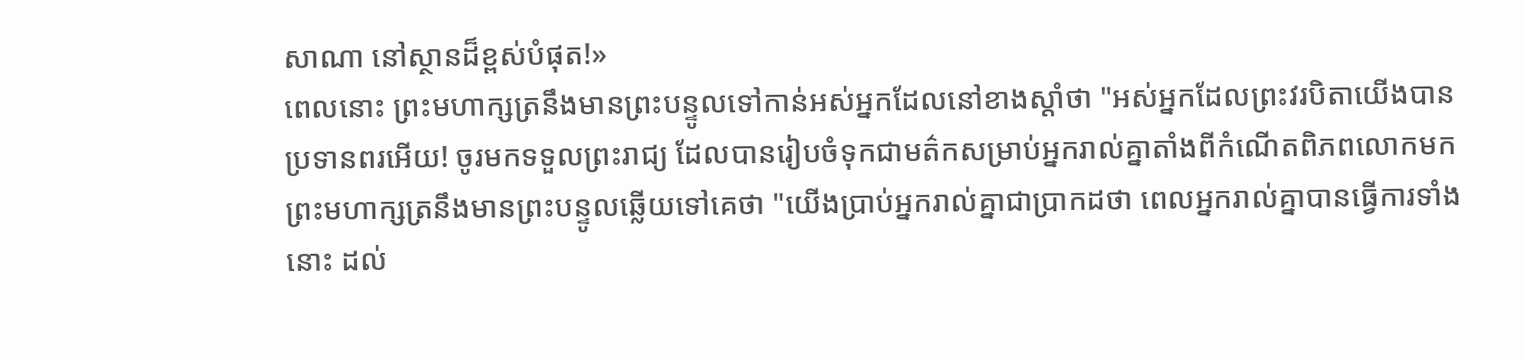សាណា នៅស្ថានដ៏ខ្ពស់បំផុត!»
ពេលនោះ ព្រះមហាក្សត្រនឹងមានព្រះបន្ទូលទៅកាន់អស់អ្នកដែលនៅខាងស្តាំថា "អស់អ្នកដែលព្រះវរបិតាយើងបានប្រទានពរអើយ! ចូរមកទទួលព្រះរាជ្យ ដែលបានរៀបចំទុកជាមត៌កសម្រាប់អ្នករាល់គ្នាតាំងពីកំណើតពិភពលោកមក
ព្រះមហាក្សត្រនឹងមានព្រះបន្ទូលឆ្លើយទៅគេថា "យើងប្រាប់អ្នករាល់គ្នាជាប្រាកដថា ពេលអ្នករាល់គ្នាបានធ្វើការទាំងនោះ ដល់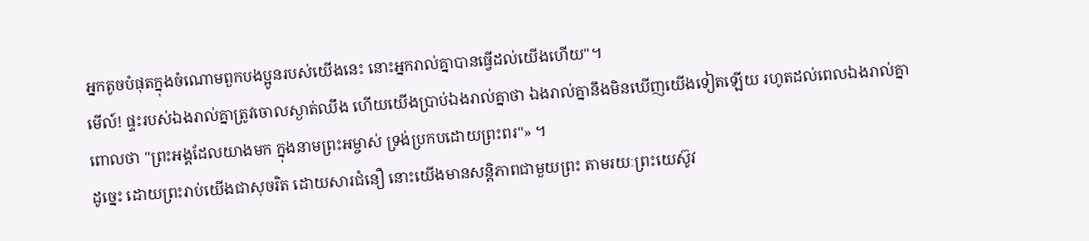អ្នកតូចបំផុតក្នុងចំណោមពួកបងប្អូនរបស់យើងនេះ នោះអ្នករាល់គ្នាបានធ្វើដល់យើងហើយ"។
មើល៍! ផ្ទះរបស់ឯងរាល់គ្នាត្រូវចោលស្ងាត់ឈឹង ហើយយើងប្រាប់ឯងរាល់គ្នាថា ឯងរាល់គ្នានឹងមិនឃើញយើងទៀតឡើយ រហូតដល់ពេលឯងរាល់គ្នាពោលថា "ព្រះអង្គដែលយាងមក ក្នុងនាមព្រះអម្ចាស់ ទ្រង់ប្រកបដោយព្រះពរ"» ។
ដូច្នេះ ដោយព្រះរាប់យើងជាសុចរិត ដោយសារជំនឿ នោះយើងមានសន្ដិភាពជាមួយព្រះ តាមរយៈព្រះយេស៊ូវ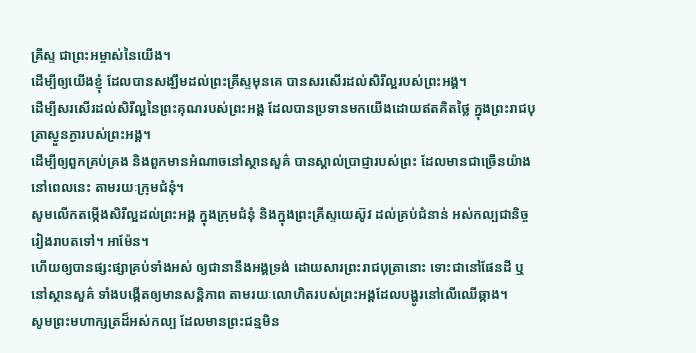គ្រីស្ទ ជាព្រះអម្ចាស់នៃយើង។
ដើម្បីឲ្យយើងខ្ញុំ ដែលបានសង្ឃឹមដល់ព្រះគ្រីស្ទមុនគេ បានសរសើរដល់សិរីល្អរបស់ព្រះអង្គ។
ដើម្បីសរសើរដល់សិរីល្អនៃព្រះគុណរបស់ព្រះអង្គ ដែលបានប្រទានមកយើងដោយឥតគិតថ្លៃ ក្នុងព្រះរាជបុត្រាស្ងួនភ្ងារបស់ព្រះអង្គ។
ដើម្បីឲ្យពួកគ្រប់គ្រង និងពួកមានអំណាចនៅស្ថានសួគ៌ បានស្គាល់ប្រាជ្ញារបស់ព្រះ ដែលមានជាច្រើនយ៉ាងនៅពេលនេះ តាមរយៈក្រុមជំនុំ។
សូមលើកតម្កើងសិរីល្អដល់ព្រះអង្គ ក្នុងក្រុមជំនុំ និងក្នុងព្រះគ្រីស្ទយេស៊ូវ ដល់គ្រប់ជំនាន់ អស់កល្បជានិច្ចរៀងរាបតទៅ។ អាម៉ែន។
ហើយឲ្យបានផ្សះផ្សាគ្រប់ទាំងអស់ ឲ្យជានានឹងអង្គទ្រង់ ដោយសារព្រះរាជបុត្រានោះ ទោះជានៅផែនដី ឬនៅស្ថានសួគ៌ ទាំងបង្កើតឲ្យមានសន្ដិភាព តាមរយៈលោហិតរបស់ព្រះអង្គដែលបង្ហូរនៅលើឈើឆ្កាង។
សូមព្រះមហាក្សត្រដ៏អស់កល្ប ដែលមានព្រះជន្មមិន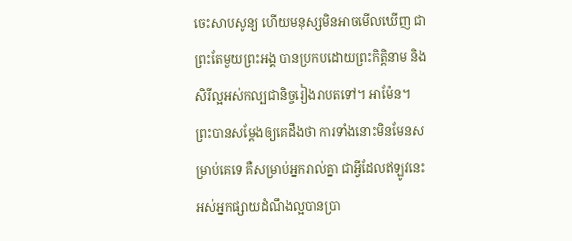ចេះសាបសូន្យ ហើយមនុស្សមិនអាចមើលឃើញ ជាព្រះតែមួយព្រះអង្គ បានប្រកបដោយព្រះកិត្តិនាម និងសិរីល្អអស់កល្បជានិច្ចរៀងរាបតទៅ។ អាម៉ែន។
ព្រះបានសម្តែងឲ្យគេដឹងថា ការទាំងនោះមិនមែនសម្រាប់គេទេ គឺសម្រាប់អ្នករាល់គ្នា ជាអ្វីដែលឥឡូវនេះ អស់អ្នកផ្សាយដំណឹងល្អបានប្រា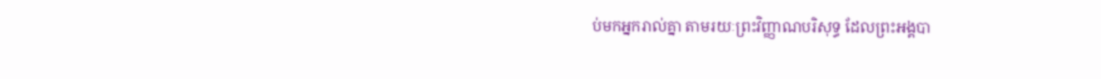ប់មកអ្នករាល់គ្នា តាមរយៈព្រះវិញ្ញាណបរិសុទ្ធ ដែលព្រះអង្គបា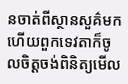នចាត់ពីស្ថានសួគ៌មក ហើយពួកទេវតាក៏ចូលចិត្តចង់ពិនិត្យមើល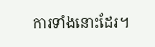ការទាំងនោះដែរ។